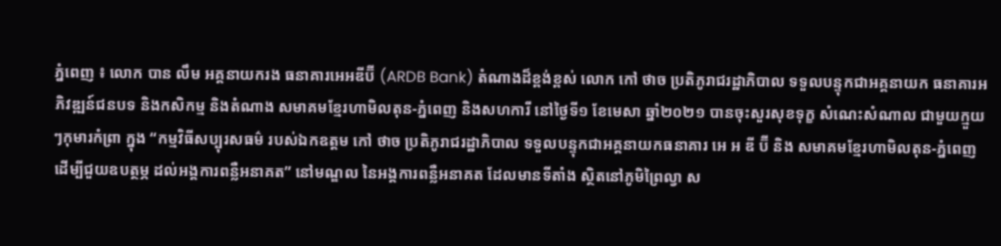ភ្នំពេញ ៖ លោក បាន លឹម អគ្គនាយករង ធនាគារអេអឌីប៊ី (ARDB Bank) តំណាងដ៏ខ្ពង់ខ្ពស់ លោក កៅ ថាច ប្រតិភូរាជរដ្ឋាភិបាល ទទួលបន្ទុកជាអគ្គនាយក ធនាគារអភិវឌ្ឍន៍ជនបទ និងកសិកម្ម និងតំណាង សមាគមខ្មែរហាមិលតុន-ភ្នំពេញ និងសហការី នៅថ្ងៃទី១ ខែមេសា ឆ្នាំ២០២១ បានចុះសួរសុខទុក្ខ សំណេះសំណាល ជាមួយក្មួយៗកុមារកំព្រា ក្នុង “កម្មវិធីសប្បុរសធម៌ របស់ឯកឧត្តម កៅ ថាច ប្រតិភូរាជរដ្ឋាភិបាល ទទួលបន្ទុកជាអគ្គនាយកធនាគារ អេ អ ឌី ប៊ី និង សមាគមខ្មែរហាមិលតុន-ភ្នំពេញ ដើម្បីជួយឧបត្ថម្ភ ដល់អង្គការពន្លឺអនាគត” នៅមណ្ឌល នៃអង្គការពន្លឺអនាគត ដែលមានទីតាំង ស្ថិតនៅភូមិព្រៃល្វា ស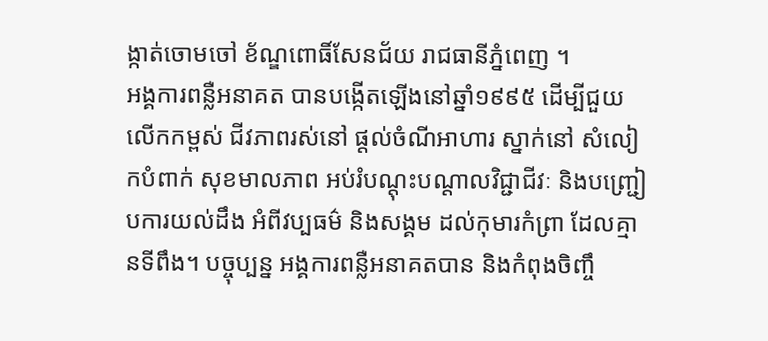ង្កាត់ចោមចៅ ខ័ណ្ឌពោធិ៍សែនជ័យ រាជធានីភ្នំពេញ ។
អង្គការពន្លឺអនាគត បានបង្កើតឡើងនៅឆ្នាំ១៩៩៥ ដើម្បីជួយលើកកម្ពស់ ជីវភាពរស់នៅ ផ្តល់ចំណីអាហារ ស្នាក់នៅ សំលៀកបំពាក់ សុខមាលភាព អប់រំបណ្តុះបណ្តាលវិជ្ជាជីវៈ និងបញ្រ្ជៀបការយល់ដឹង អំពីវប្បធម៌ និងសង្គម ដល់កុមារកំព្រា ដែលគ្មានទីពឹង។ បច្ចុប្បន្ន អង្គការពន្លឺអនាគតបាន និងកំពុងចិញ្ចឹ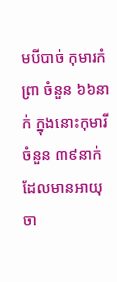មបីបាច់ កុមារកំព្រា ចំនួន ៦៦នាក់ ក្នុងនោះកុមារីចំនួន ៣៩នាក់ ដែលមានអាយុ ចា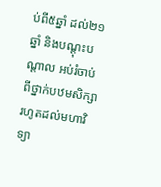ប់ពី៥ឆ្នាំ ដល់២១ឆ្នាំ និងបណ្តុះបណ្តាល អប់រំចាប់ពីថ្នាក់បឋមសិក្សា រហូតដល់មហាវិទ្យា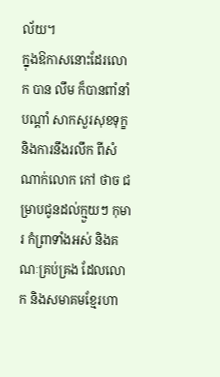ល័យ។
ក្នុងឱកាសនោះដែរលោក បាន លឹម ក៏បានពាំនាំបណ្តាំ សាកសួរសុខទុក្ខ និងការនឹងរលឹក ពីសំណាក់លោក កៅ ថាច ជម្រាបជូនដល់ក្មួយៗ កុមារ កំព្រាទាំងអស់ និងគណៈគ្រប់គ្រង ដែលលោក និងសមាគមខ្មែរហា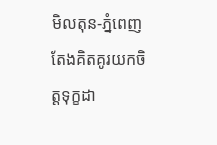មិលតុន-ភ្នំពេញ តែងគិតគូរយកចិត្តទុក្ខដា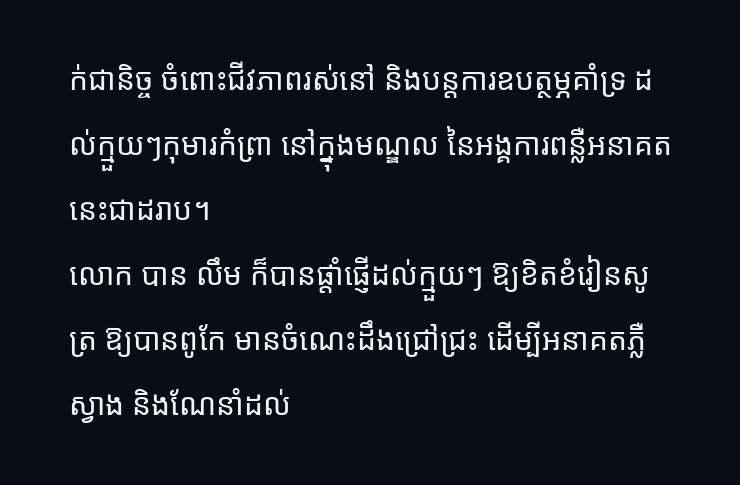ក់ជានិច្ច ចំពោះជីវភាពរស់នៅ និងបន្តការឧបត្ថម្ភគាំទ្រ ដល់ក្មួយៗកុមារកំព្រា នៅក្នុងមណ្ឌល នៃអង្គការពន្លឺអនាគត នេះជាដរាប។
លោក បាន លឹម ក៏បានផ្តាំផ្ញើដល់ក្មួយៗ ឱ្យខិតខំរៀនសូត្រ ឱ្យបានពូកែ មានចំណេះដឹងជ្រៅជ្រះ ដើម្បីអនាគតភ្លឺស្វាង និងណែនាំដល់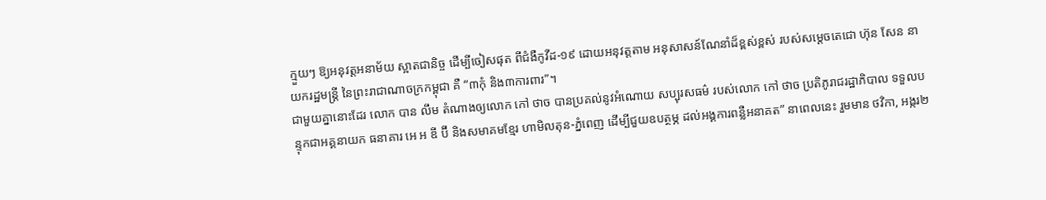ក្មួយៗ ឱ្យអនុវត្តអនាម័យ ស្អាតជានិច្ច ដើម្បីចៀសផុត ពីជំងឺកូវីដ-១៩ ដោយអនុវត្តតាម អនុសាសន៍ណែនាំដ៏ខ្ពស់ខ្ពស់ របស់សម្តេចតេជោ ហ៊ុន សែន នាយករដ្ឋមន្រ្តី នៃព្រះរាជាណាចក្រកម្ពុជា គឺ “៣កុំ និង៣ការពារ”។
ជាមួយគ្នានោះដែរ លោក បាន លឹម តំណាងឲ្យលោក កៅ ថាច បានប្រគល់នូវអំណោយ សប្បុរសធម៌ របស់លោក កៅ ថាច ប្រតិភូរាជរដ្ឋាភិបាល ទទួលបន្ទុកជាអគ្គនាយក ធនាគារ អេ អ ឌី ប៊ី និងសមាគមខ្មែរ ហាមិលតុន-ភ្នំពេញ ដើម្បីជួយឧបត្ថម្ភ ដល់អង្គការពន្លឺអនាគត” នាពេលនេះ រួមមាន ថវិកា, អង្ករ២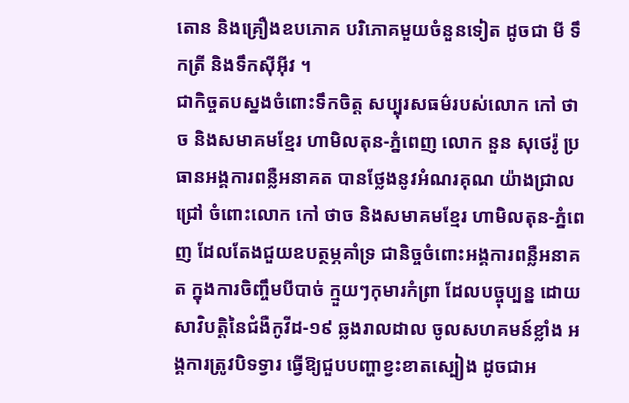តោន និងគ្រឿងឧបភោគ បរិភោគមួយចំនួនទៀត ដូចជា មី ទឹកត្រី និងទឹកស៊ីអ៊ីវ ។
ជាកិច្ចតបស្នងចំពោះទឹកចិត្ត សប្បុរសធម៌របស់លោក កៅ ថាច និងសមាគមខ្មែរ ហាមិលតុន-ភ្នំពេញ លោក នួន សុថេរ៉ូ ប្រធានអង្គការពន្លឺអនាគត បានថ្លែងនូវអំណរគុណ យ៉ាងជ្រាលជ្រៅ ចំពោះលោក កៅ ថាច និងសមាគមខ្មែរ ហាមិលតុន-ភ្នំពេញ ដែលតែងជួយឧបត្ថម្ភគាំទ្រ ជានិច្ចចំពោះអង្គការពន្លឺអនាគត ក្នុងការចិញ្ចឹមបីបាច់ ក្មួយៗកុមារកំព្រា ដែលបច្ចុប្បន្ន ដោយសាវិបត្តិនៃជំងឺកូវីដ-១៩ ឆ្លងរាលដាល ចូលសហគមន៍ខ្លាំង អង្គការត្រូវបិទទ្វារ ធ្វើឱ្យជួបបញ្ហាខ្វះខាតស្បៀង ដូចជាអ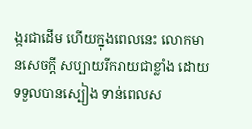ង្ករជាដើម ហើយក្នុងពេលនេះ លោកមានសេចក្តី សប្បាយរីករាយជាខ្លាំង ដោយទទួលបានស្បៀង ទាន់ពេលស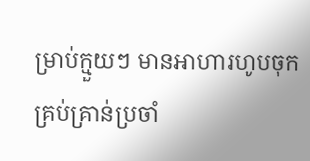ម្រាប់ក្មួយៗ មានអាហារហូបចុក គ្រប់គ្រាន់ប្រចាំ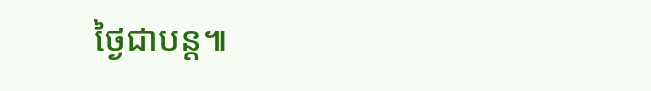ថ្ងៃជាបន្ត៕